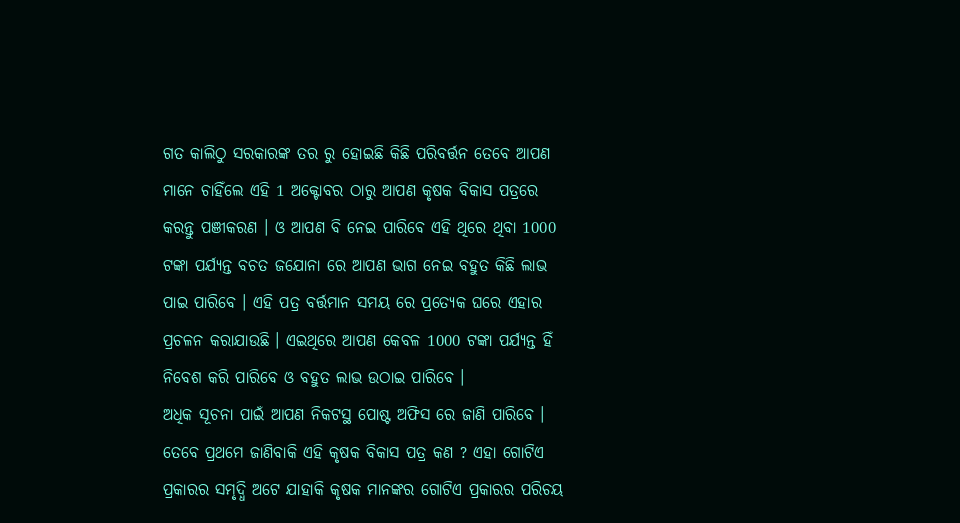ଗତ କାଲିଠୁ ସରକାରଙ୍କ ତର ରୁ ହୋଇଛି କିଛି ପରିବର୍ତ୍ତନ ତେବେ ଆପଣ ମାନେ ଚାହିଁଲେ ଏହି 1 ଅକ୍ଟୋବର ଠାରୁ ଆପଣ କୃଷକ ବିକାସ ପତ୍ରରେ କରନ୍ତୁ ପଞୀକରଣ । ଓ ଆପଣ ବି ନେଇ ପାରିବେ ଏହି ଥିରେ ଥିବା 1000 ଟଙ୍କା ପର୍ଯ୍ୟନ୍ତ ବଚତ ଜଯୋନା ରେ ଆପଣ ଭାଗ ନେଇ ବହୁତ କିଛି ଲାଭ ପାଇ ପାରିବେ । ଏହି ପତ୍ର ବର୍ତ୍ତମାନ ସମୟ ରେ ପ୍ରତ୍ୟେକ ଘରେ ଏହାର ପ୍ରଚଳନ କରାଯାଉଛି । ଏଇଥିରେ ଆପଣ କେବଳ 1000 ଟଙ୍କା ପର୍ଯ୍ୟନ୍ତ ହିଁ ନିବେଶ କରି ପାରିବେ ଓ ବହୁତ ଲାଭ ଉଠାଇ ପାରିବେ ।
ଅଧିକ ସୂଚନା ପାଇଁ ଆପଣ ନିକଟସ୍ଥ ପୋଷ୍ଟ ଅଫିସ ରେ ଜାଣି ପାରିବେ । ତେବେ ପ୍ରଥମେ ଜାଣିବାକି ଏହି କୃଷକ ବିକାସ ପତ୍ର କଣ ? ଏହା ଗୋଟିଏ ପ୍ରକାରର ସମୃଦ୍ଧି ଅଟେ ଯାହାକି କୃଷକ ମାନଙ୍କର ଗୋଟିଏ ପ୍ରକାରର ପରିଚୟ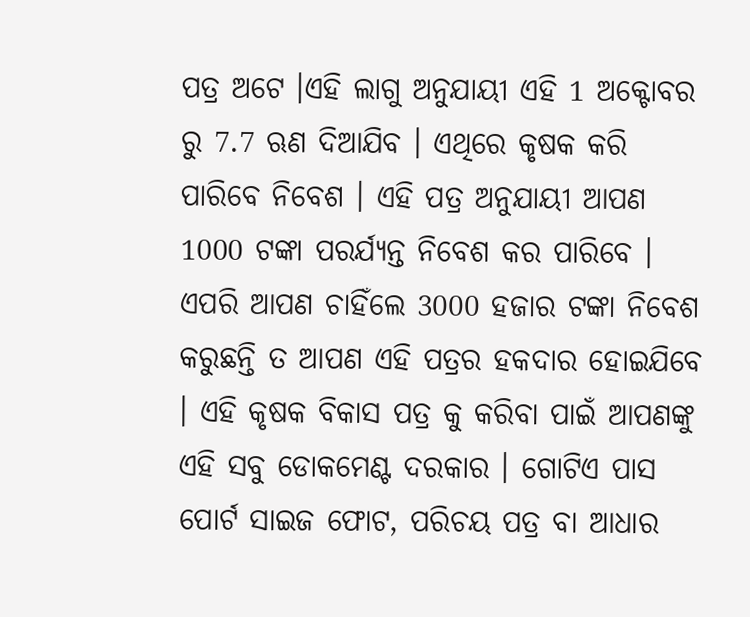ପତ୍ର ଅଟେ ।ଏହି ଲାଗୁ ଅନୁଯାୟୀ ଏହି 1 ଅକ୍ଟୋବର ରୁ 7.7 ଋଣ ଦିଆଯିବ । ଏଥିରେ କୃଷକ କରି ପାରିବେ ନିବେଶ । ଏହି ପତ୍ର ଅନୁଯାୟୀ ଆପଣ 1000 ଟଙ୍କା ପରର୍ଯ୍ଯନ୍ତ ନିବେଶ କର ପାରିବେ ।
ଏପରି ଆପଣ ଚାହିଁଲେ 3000 ହଜାର ଟଙ୍କା ନିବେଶ କରୁଛନ୍ତି ତ ଆପଣ ଏହି ପତ୍ରର ହକଦାର ହୋଇଯିବେ । ଏହି କୃଷକ ବିକାସ ପତ୍ର କୁ କରିବା ପାଇଁ ଆପଣଙ୍କୁ ଏହି ସବୁ ଡୋକମେଣ୍ଟ ଦରକାର । ଗୋଟିଏ ପାସ ପୋର୍ଟ ସାଇଜ ଫୋଟ, ପରିଚୟ ପତ୍ର ବା ଆଧାର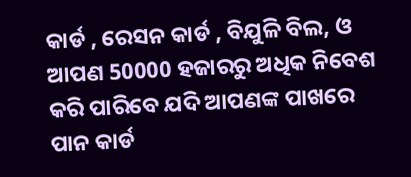କାର୍ଡ , ରେସନ କାର୍ଡ , ବିଯୁଳି ବିଲ, ଓ ଆପଣ 50000 ହଜାରରୁ ଅଧିକ ନିବେଶ କରି ପାରିବେ ଯଦି ଆପଣଙ୍କ ପାଖରେ ପାନ କାର୍ଡ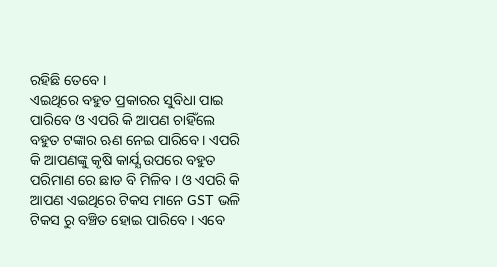ରହିଛି ତେବେ ।
ଏଇଥିରେ ବହୁତ ପ୍ରକାରର ସୁବିଧା ପାଇ ପାରିବେ ଓ ଏପରି କି ଆପଣ ଚାହିଁଲେ ବହୁତ ଟଙ୍କାର ଋଣ ନେଇ ପାରିବେ । ଏପରି କି ଆପଣଙ୍କୁ କୃଷି କାର୍ଯ୍ଯ ଉପରେ ବହୁତ ପରିମାଣ ରେ ଛାଡ ବି ମିଳିବ । ଓ ଏପରି କି ଆପଣ ଏଇଥିରେ ଟିକସ ମାନେ GST ଭଳି ଟିକସ ରୁ ବଞ୍ଚିତ ହୋଇ ପାରିବେ । ଏବେ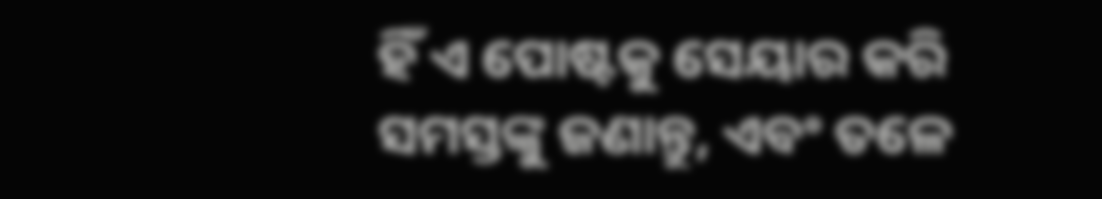ହିଁ ଏ ପୋଷ୍ଟକୁ ସେୟାର କରି ସମସ୍ତଙ୍କୁ ଜଣାନ୍ତୁ, ଏବଂ ତଳେ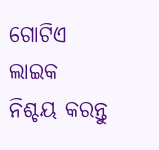ଗୋଟିଏ ଲାଇକ ନିଶ୍ଚୟ କରନ୍ତୁ